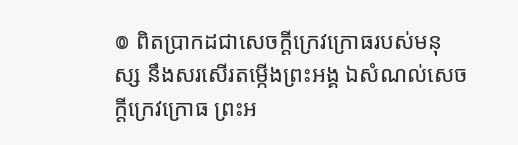៙ ពិតប្រាកដជាសេចក្ដីក្រេវក្រោធរបស់មនុស្ស នឹងសរសើរតម្កើងព្រះអង្គ ឯសំណល់សេចក្ដីក្រេវក្រោធ ព្រះអ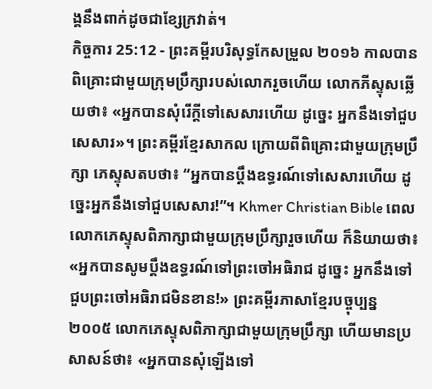ង្គនឹងពាក់ដូចជាខ្សែក្រវាត់។
កិច្ចការ 25:12 - ព្រះគម្ពីរបរិសុទ្ធកែសម្រួល ២០១៦ កាលបានពិគ្រោះជាមួយក្រុមប្រឹក្សារបស់លោករួចហើយ លោកភីស្ទុសឆ្លើយថា៖ «អ្នកបានសុំរើក្តីទៅសេសារហើយ ដូច្នេះ អ្នកនឹងទៅជួបសេសារ»។ ព្រះគម្ពីរខ្មែរសាកល ក្រោយពីពិគ្រោះជាមួយក្រុមប្រឹក្សា ភេស្ទុសតបថា៖ “អ្នកបានប្ដឹងឧទ្ធរណ៍ទៅសេសារហើយ ដូច្នេះអ្នកនឹងទៅជួបសេសារ!”។ Khmer Christian Bible ពេលលោកភេស្ទុសពិភាក្សាជាមួយក្រុមប្រឹក្សារួចហើយ ក៏និយាយថា៖ «អ្នកបានសូមប្ដឹងឧទ្ធរណ៍ទៅព្រះចៅអធិរាជ ដូច្នេះ អ្នកនឹងទៅជួបព្រះចៅអធិរាជមិនខាន!» ព្រះគម្ពីរភាសាខ្មែរបច្ចុប្បន្ន ២០០៥ លោកភេស្ទុសពិភាក្សាជាមួយក្រុមប្រឹក្សា ហើយមានប្រសាសន៍ថា៖ «អ្នកបានសុំឡើងទៅ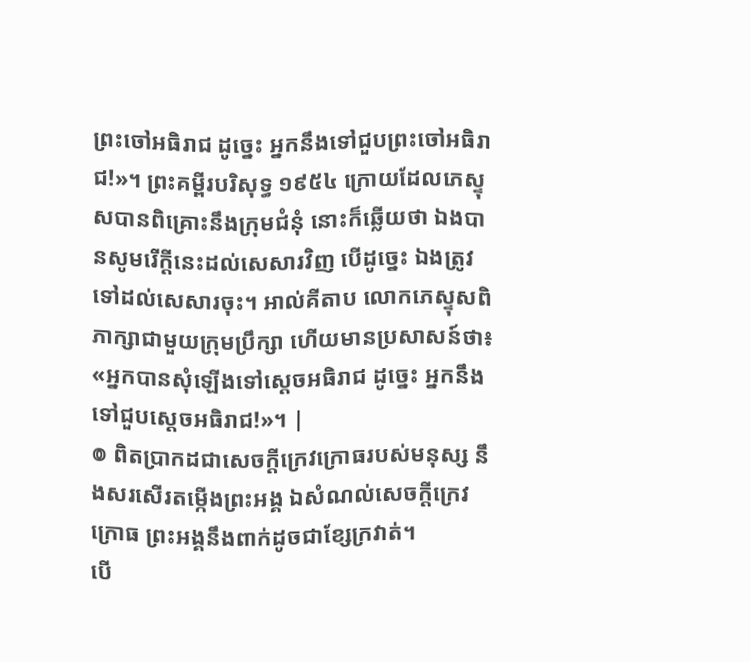ព្រះចៅអធិរាជ ដូច្នេះ អ្នកនឹងទៅជួបព្រះចៅអធិរាជ!»។ ព្រះគម្ពីរបរិសុទ្ធ ១៩៥៤ ក្រោយដែលភេស្ទុសបានពិគ្រោះនឹងក្រុមជំនុំ នោះក៏ឆ្លើយថា ឯងបានសូមរើក្តីនេះដល់សេសារវិញ បើដូច្នេះ ឯងត្រូវទៅដល់សេសារចុះ។ អាល់គីតាប លោកភេស្ទុសពិភាក្សាជាមួយក្រុមប្រឹក្សា ហើយមានប្រសាសន៍ថា៖ «អ្នកបានសុំឡើងទៅស្តេចអធិរាជ ដូច្នេះ អ្នកនឹងទៅជួបស្តេចអធិរាជ!»។ |
៙ ពិតប្រាកដជាសេចក្ដីក្រេវក្រោធរបស់មនុស្ស នឹងសរសើរតម្កើងព្រះអង្គ ឯសំណល់សេចក្ដីក្រេវក្រោធ ព្រះអង្គនឹងពាក់ដូចជាខ្សែក្រវាត់។
បើ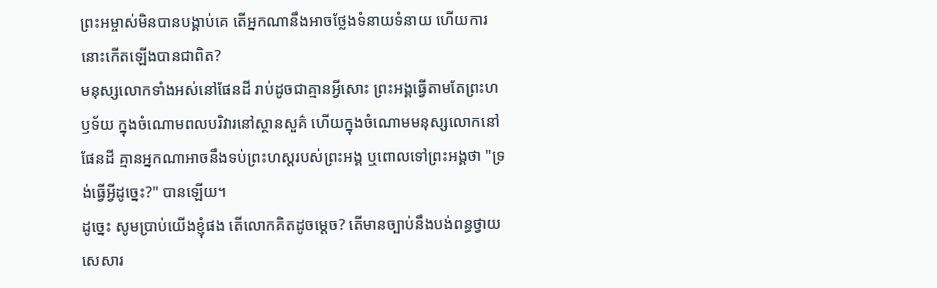ព្រះអម្ចាស់មិនបានបង្គាប់គេ តើអ្នកណានឹងអាចថ្លែងទំនាយទំនាយ ហើយការនោះកើតឡើងបានជាពិត?
មនុស្សលោកទាំងអស់នៅផែនដី រាប់ដូចជាគ្មានអ្វីសោះ ព្រះអង្គធ្វើតាមតែព្រះហឫទ័យ ក្នុងចំណោមពលបរិវារនៅស្ថានសួគ៌ ហើយក្នុងចំណោមមនុស្សលោកនៅផែនដី គ្មានអ្នកណាអាចនឹងទប់ព្រះហស្តរបស់ព្រះអង្គ ឬពោលទៅព្រះអង្គថា "ទ្រង់ធ្វើអ្វីដូច្នេះ?" បានឡើយ។
ដូច្នេះ សូមប្រាប់យើងខ្ញុំផង តើលោកគិតដូចម្តេច? តើមានច្បាប់នឹងបង់ពន្ធថ្វាយសេសារ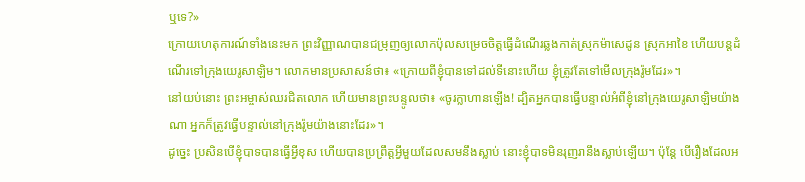ឬទេ?»
ក្រោយហេតុការណ៍ទាំងនេះមក ព្រះវិញ្ញាណបានជម្រុញឲ្យលោកប៉ុលសម្រេចចិត្តធ្វើដំណើរឆ្លងកាត់ស្រុកម៉ាសេដូន ស្រុកអាខៃ ហើយបន្តដំណើរទៅក្រុងយេរូសាឡិម។ លោកមានប្រសាសន៍ថា៖ «ក្រោយពីខ្ញុំបានទៅដល់ទីនោះហើយ ខ្ញុំត្រូវតែទៅមើលក្រុងរ៉ូមដែរ»។
នៅយប់នោះ ព្រះអម្ចាស់ឈរជិតលោក ហើយមានព្រះបន្ទូលថា៖ «ចូរក្លាហានឡើង! ដ្បិតអ្នកបានធ្វើបន្ទាល់អំពីខ្ញុំនៅក្រុងយេរូសាឡិមយ៉ាងណា អ្នកក៏ត្រូវធ្វើបន្ទាល់នៅក្រុងរ៉ូមយ៉ាងនោះដែរ»។
ដូច្នេះ ប្រសិនបើខ្ញុំបាទបានធ្វើអ្វីខុស ហើយបានប្រព្រឹត្តអ្វីមួយដែលសមនឹងស្លាប់ នោះខ្ញុំបាទមិនរុញរានឹងស្លាប់ឡើយ។ ប៉ុន្ដែ បើរឿងដែលអ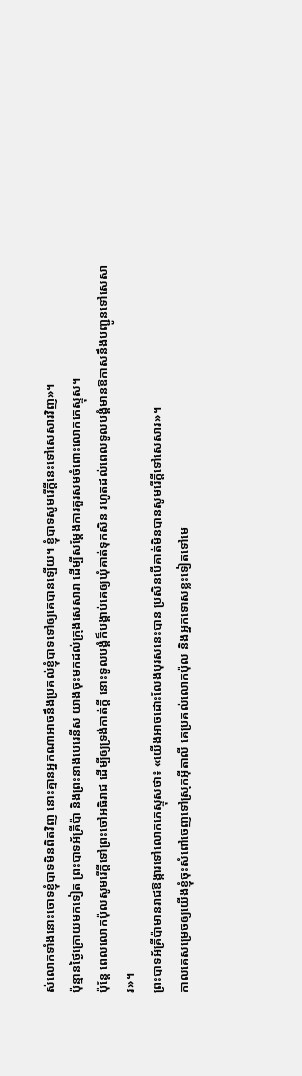ស់លោកទាំងនោះចោទខ្ញុំបាទមិនពិតវិញ នោះគ្មានអ្នកណាអាចនឹងប្រគល់ខ្ញុំបាទទៅឲ្យគេបានឡើយ។ ខ្ញុំបាទសូមរើក្តីនេះទៅសេសារវិញ»។
ប៉ុន្មានថ្ងៃក្រោយមកទៀត ព្រះបាទអ័គ្រីប៉ា និងព្រះនាងបេរេនីស យាងចុះមកដល់ក្រុងសេសារា ដើម្បីសម្ដែងការគួរសមចំពោះលោកភេស្ទុស។
ប៉ុន្ដែ ពេលលោកប៉ុលសូមរើក្តីទៅព្រះចៅអធិរាជ ដើម្បីឲ្យទ្រង់កាត់ក្តី នោះទូលបង្គំក៏បង្គាប់គេឲ្យឃុំគាត់ទុកសិន រហូតដល់ពេលទូលបង្គំមានឱកាសនឹងបញ្ជូនទៅសេសារ»។
ព្រះបាទអ័គ្រីប៉ាមានរាជឱង្ការទៅលោកភេស្ទុសថា៖ «យើងអាចដោះលែងបុរសនេះបាន ប្រសិនបើគាត់មិនបានសូមរើក្តីទៅសេសារ»។
កាលគេសម្រេចឲ្យយើងខ្ញុំចុះសំពៅចេញទៅស្រុកអ៊ីតាលី គេប្រគល់លោកប៉ុល និងអ្នកទោសខ្លះទៀតទៅមេ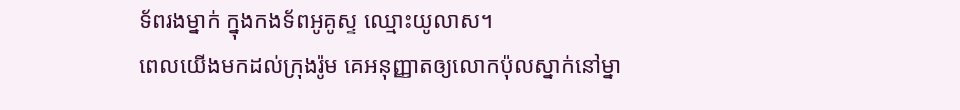ទ័ពរងម្នាក់ ក្នុងកងទ័ពអូគូស្ទ ឈ្មោះយូលាស។
ពេលយើងមកដល់ក្រុងរ៉ូម គេអនុញ្ញាតឲ្យលោកប៉ុលស្នាក់នៅម្នា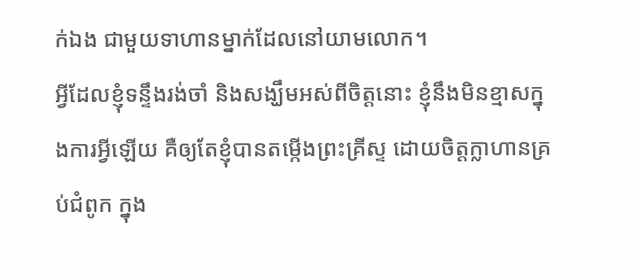ក់ឯង ជាមួយទាហានម្នាក់ដែលនៅយាមលោក។
អ្វីដែលខ្ញុំទន្ទឹងរង់ចាំ និងសង្ឃឹមអស់ពីចិត្តនោះ ខ្ញុំនឹងមិនខ្មាសក្នុងការអ្វីឡើយ គឺឲ្យតែខ្ញុំបានតម្កើងព្រះគ្រីស្ទ ដោយចិត្តក្លាហានគ្រប់ជំពូក ក្នុង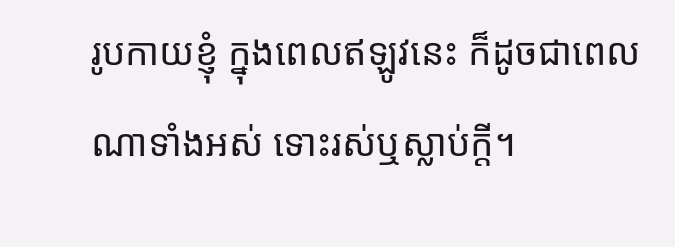រូបកាយខ្ញុំ ក្នុងពេលឥឡូវនេះ ក៏ដូចជាពេលណាទាំងអស់ ទោះរស់ឬស្លាប់ក្តី។